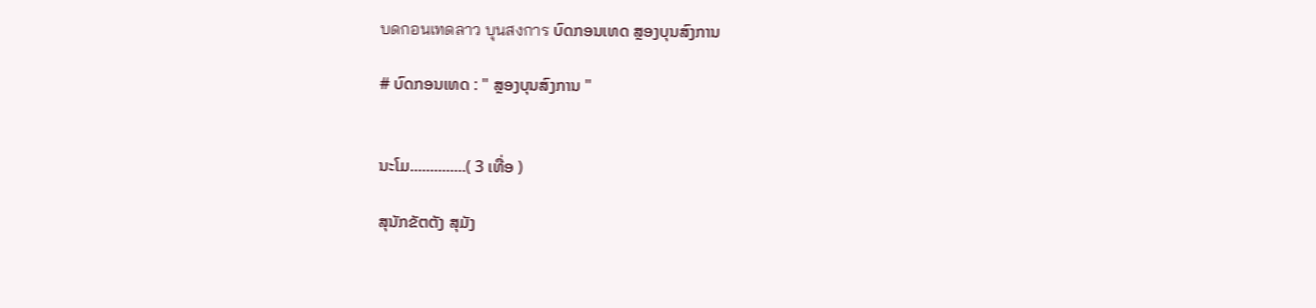บดกอนเทดลาว บุนสงการ ບົດກອນເທດ ສຼອງບຸນສົງການ

# ບົດກອນເທດ : " ສຼອງບຸນສົງການ "


ນະໂມ..............( 3 ເທື່ອ )

ສຸນັກຂັຕຕັງ ສຸມັງ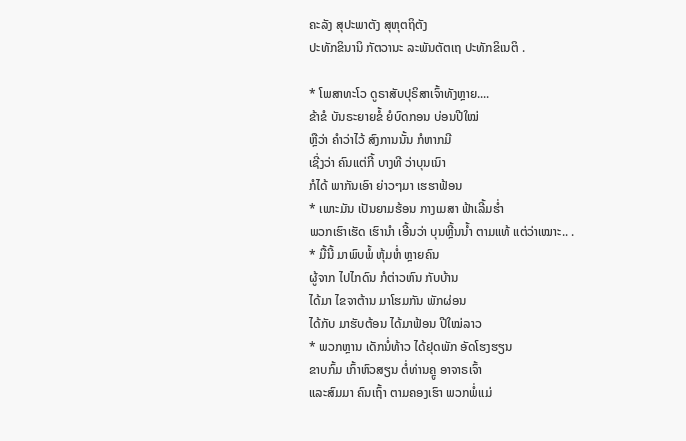ຄະລັງ ສຸປະພາຕັງ ສຸຫຸຕຖິຕັງ
ປະທັກຂິນານິ ກັຕວານະ ລະພັນຕັຕເຖ ປະທັກຂິເນຕິ .

* ໂພສາທະໂວ ດູຣາສັບປຸຣິສາເຈົ້າທັງຫຼາຍ....
ຂ້າຂໍ ບັນຣະຍາຍຂໍ້ ຍໍບົດກອນ ບ່ອນປີໃໝ່
ຫຼືວ່າ ຄຳວ່າໄວ້ ສົງການນັ້ນ ກໍຫາກມີ
ເຊີ່ງວ່າ ຄົນແຕ່ກີ້ ບາງທີ ວ່າບຸນເນົາ
ກໍໄດ້ ພາກັນເອົາ ຍ່າວໆມາ ເຮຮາຟ້ອນ
* ເພາະມັນ ເປັນຍາມຮ້ອນ ກາງເມສາ ຟ້າເລີ້ມຮ່ຳ
ພວກເຮົາເຮັດ ເຮົານຳ ເອີ້ນວ່າ ບຸນຫຼີ້ນນ້ຳ ຕາມແທ້ ແຕ່ວ່າເໝາະ.. .
* ມື້ນີ້ ມາພົບພໍ້ ຫຸ້ມຫໍ່ ຫຼາຍຄົນ
ຜູ້ຈາກ ໄປໄກດົນ ກໍຕ່າວຫົນ ກັບບ້ານ
ໄດ້ມາ ໄຂຈາຕ້ານ ມາໂຮມກັນ ພັກຜ່ອນ
ໄດ້ກັບ ມາຮັບຕ້ອນ ໄດ້ມາຟ້ອນ ປີໃໝ່ລາວ
* ພວກຫຼານ ເດັກນໍ່ທ້າວ ໄດ້ຢຸດພັກ ອັດໂຮງຮຽນ
ຂາບກົ້ມ ເກົ້າຫົວສຽນ ຕໍ່ທ່ານຄຼູ ອາຈາຣເຈົ້າ
ແລະສົມມາ ຄົນເຖົ້າ ຕາມຄອງເຮົາ ພວກພໍ່ແມ່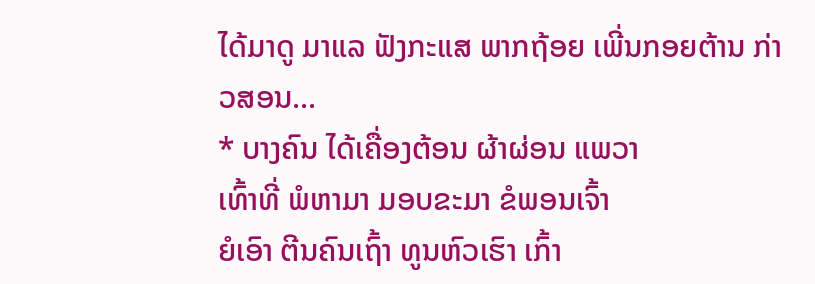ໄດ້ມາດູ ມາແລ ຟັງກະແສ ພາກຖ້ອຍ ເພີ່ນກອຍຕ້ານ ກ່າວສອນ...
* ບາງຄົນ ໄດ້ເຄື່ອງຕ້ອນ ຜ້າຜ່ອນ ແພວາ
ເທົ້າທີ່ ພໍຫາມາ ມອບຂະມາ ຂໍພອນເຈົ້າ
ຍໍເອົາ ຕີນຄົນເຖົ້າ ທູນຫົວເຮົາ ເກົ້າ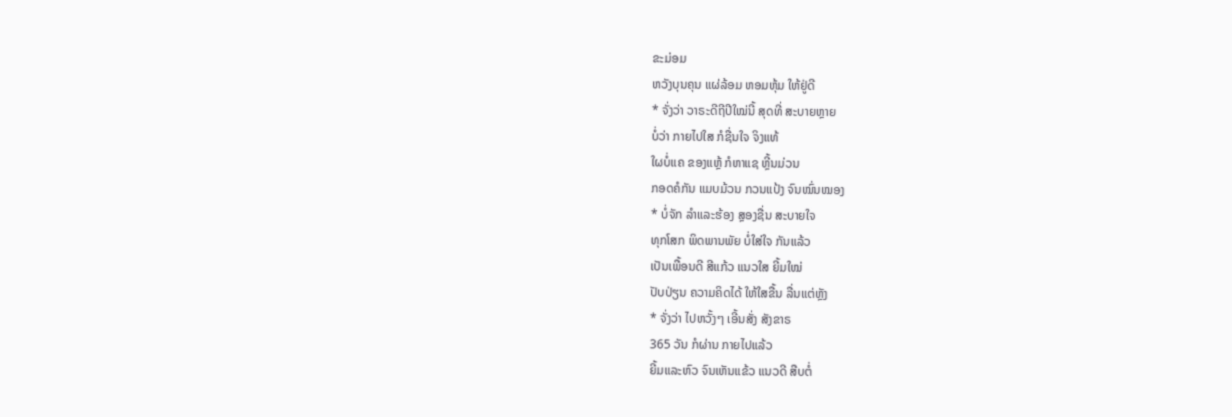ຂະມ່ອມ
ຫວັງບຸນຄຸນ ແຜ່ລ້ອມ ຫອມຫຸ້ມ ໃຫ້ຢູ່ດີ
* ຈັ່ງວ່າ ວາຣະດີຖີປີໃໝ່ນີ້ ສຸດທີ່ ສະບາຍຫຼາຍ
ບໍ່ວ່າ ກາຍໄປໃສ ກໍຊື່ນໃຈ ຈິງແທ້
ໃຜບໍ່ແຄ ຂອງແຫຼ້ ກໍຫາແຊ ຫຼີ້ນມ່ວນ
ກອດຄໍກັນ ແມບມ້ວນ ກວນແປ້ງ ຈົນໝົ່ນໝອງ
* ບໍ່ຈັກ ລຳແລະຮ້ອງ ສຼອງຊື່ນ ສະບາຍໃຈ
ທຸກໂສກ ພິດພານພັຍ ບໍ່ໃສ່ໃຈ ກັນແລ້ວ
ເປັນເພື້ອນດີ ສີແກ້ວ ແນວໃສ ຍີ້ມໃໝ່
ປັບປ່ຽນ ຄວາມຄິດໄດ້ ໃຫ້ໃສຂື້ນ ລື່ນແຕ່ຫຼັງ
* ຈັ່ງວ່າ ໄປຫວັ້ງໆ ເອີ້ນສັ່ງ ສັງຂາຣ
365 ວັນ ກໍຜ່ານ ກາຍໄປແລ້ວ
ຍີ້ມແລະຫົວ ຈົນເຫັນແຂ້ວ ແນວດີ ສືບຕໍ່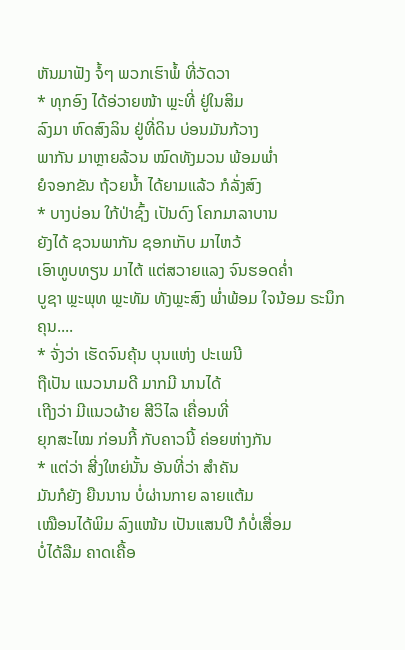ຫັນມາຟັງ ຈໍ້ໆ ພວກເຮົາພໍ້ ທີ່ວັດວາ
* ທຸກອົງ ໄດ້ອ່ວາຍໜ້າ ພຼະທີ່ ຢູ່ໃນສິມ
ລົງມາ ຫົດສົງລິນ ຢູ່ທີ່ດິນ ບ່ອນມັນກ້ວາງ
ພາກັນ ມາຫຼາຍລ້ວນ ໝົດທັງມວນ ພ້ອມພ່ຳ
ຍໍຈອກຂັນ ຖ້ວຍນ້ຳ ໄດ້ຍາມແລ້ວ ກໍລັ່ງສົງ
* ບາງບ່ອນ ໃກ້ປ່າຊົ້ງ ເປັນດົງ ໂຄກມາລາບານ
ຍັງໄດ້ ຊວນພາກັນ ຊອກເກັບ ມາໄຫວ້
ເອົາທູບທຽນ ມາໄຕ້ ແຕ່ສວາຍແລງ ຈົນຮອດຄ່ຳ
ບູຊາ ພຼະພຸທ ພຼະທັມ ທັງພຼະສົງ ພ່ຳພ້ອມ ໃຈນ້ອມ ຣະນຶກຄຸນ....
* ຈັ່ງວ່າ ເຮັດຈົນຄຸ້ນ ບຸນແຫ່ງ ປະເພນີ
ຖືເປັນ ແນວນາມດີ ມາກມີ ນານໄດ້
ເຖີງວ່າ ມີແນວຜ້າຍ ສີວິໄລ ເຄື່ອນທີ່
ຍຸກສະໄໝ ກ່ອນກີ້ ກັບຄາວນີ້ ຄ່ອຍຫ່າງກັນ
* ແຕ່ວ່າ ສີ່ງໃຫຍ່ນັ້ນ ອັນທີ່ວ່າ ສຳຄັນ
ມັນກໍຍັງ ຍືນນານ ບໍ່ຜ່ານກາຍ ລາຍແຕ້ມ
ເໝືອນໄດ້ພິມ ລົງແໜ້ນ ເປັນແສນປີ ກໍບໍ່ເສື່ອມ
ບໍ່ໄດ້ລືມ ຄາດເຄື້ອ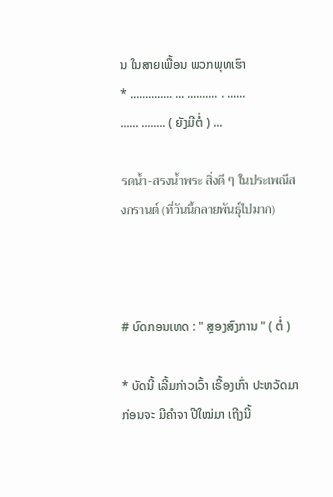ນ ໃນສາຍເພື້ອນ ພວກພຸທເຮົາ
* .............. ... .......... . ......
...... ........ ( ຍັງມີຕໍ່ ) ...

รดน้ำ-สรงน้ำพระ สิ่งดี ๆ ในประเพณีสงกรานต์ (ที่วันนี้กลายพันธุ์ไปมาก)



# ບົດກອນເທດ : " ສຼອງສົງການ " ( ຕໍ່ )

* ບັດນີ້ ເລີ້ມກ່າວເວົ້າ ເຣື້ອງເກົ່າ ປະຫວັດມາ
ກ່ອນຈະ ມີຄຳຈາ ປີໃໝ່ມາ ເຖີງນີ້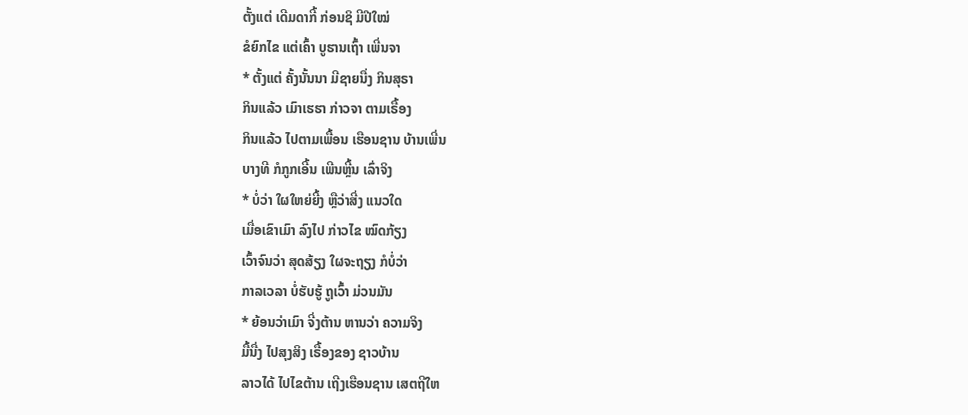ຕັ້ງແຕ່ ເດີມດາກີ້ ກ່ອນຊິ ມີປີໃໝ່
ຂໍຍົກໄຂ ແຕ່ເຄົ້າ ບູຮານເຖົ້າ ເພີ່ນຈາ
* ຕັ້ງແຕ່ ຄັ້ງນັ້ນນາ ມີຊາຍນື່ງ ກິນສຸຣາ
ກິນແລ້ວ ເມົາເຮຮາ ກ່າວຈາ ຕາມເຣື້ອງ
ກິນແລ້ວ ໄປຕາມເພື້ອນ ເຮືອນຊານ ບ້ານເພີ່ນ
ບາງທີ ກໍກູກເອີ້ນ ເພີນຫຼີ້ນ ເລົ່າຈິງ
* ບໍ່ວ່າ ໃຜໃຫຍ່ຍີ້ງ ຫຼືວ່າສີ່ງ ແນວໃດ
ເມື່ອເຂົາເມົາ ລົງໄປ ກ່າວໄຂ ໝົດກ້ຽງ
ເວົ້າຈົນວ່າ ສຸດສ້ຽງ ໃຜຈະຖຽງ ກໍບໍ່ວ່າ
ກາລເວລາ ບໍ່ຮັບຮູ້ ຖູເວົ້າ ມ່ວນມັນ
* ຍ້ອນວ່າເມົາ ຈີ່ງຕ້ານ ຫານວ່າ ຄວາມຈິງ
ມື້ນື່ງ ໄປສຸງສິງ ເຣື້ອງຂອງ ຊາວບ້ານ
ລາວໄດ້ ໄປໄຂຕ້ານ ເຖີງເຮືອນຊານ ເສຕຖີໃຫ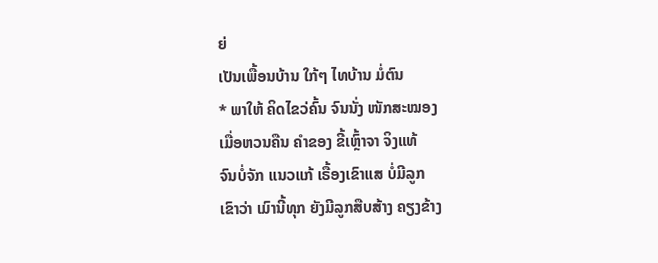ຍ່
ເປັນເພື້ອນບ້ານ ໃກ້ໆ ໄທບ້ານ ມໍ່ຕົນ
* ພາໃຫ້ ຄິດໄຂວ່ຄົ້ນ ຈົນນັ່ງ ໜັກສະໝອງ
ເມື່ອຫວນຄືນ ຄຳຂອງ ຂີ້ເຫຼົ້າຈາ ຈິງແທ້
ຈົນບໍ່ຈັກ ແນວແກ້ ເຣື້ອງເຂົາແສ ບໍ່ມີລູກ
ເຂົາວ່າ ເມົານີ້ທຸກ ຍັງມີລູກສືບສ້າງ ຄຽງຂ້າງ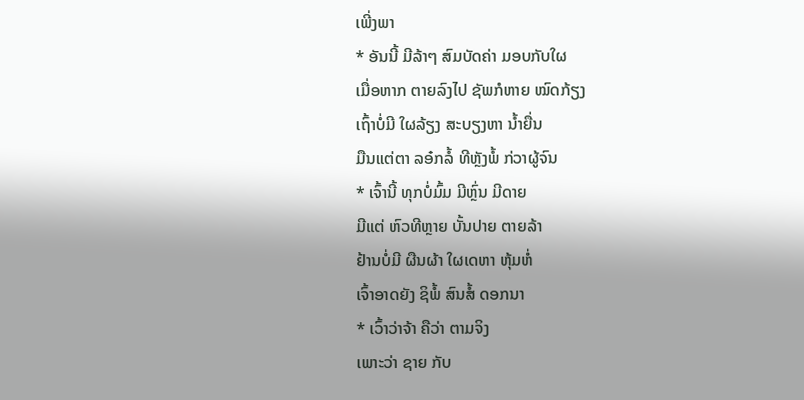ເພີ່ງພາ
* ອັນນີ້ ມີລ້າໆ ສົມບັດຄ່າ ມອບກັບໃຜ
ເມື່ອຫາກ ຕາຍລົງໄປ ຊັພກໍຫາຍ ໝົດກ້ຽງ
ເຖົ້າບໍ່ມີ ໃຜລ້ຽງ ສະບຽງຫາ ນ້ຳຍື່ນ
ມືນແຕ່ຕາ ລອ໋ກລໍ້ ທີຫຼັງພໍ້ ກ່ວາຜູ້ຈົນ
* ເຈົ້ານີ້ ທຸກບໍ່ມົ້ມ ມີຫຼົ່ນ ມີດາຍ
ມີແຕ່ ຫົວທີຫຼາຍ ບັ້ນປາຍ ຕາຍລ້າ
ຢ້ານບໍ່ມີ ຜືນຜ້າ ໃຜເດຫາ ຫຸ້ມຫໍ່
ເຈົ້າອາດຍັງ ຊິພໍ້ ສົນສໍ້ ດອກນາ
* ເວົ້າວ່າຈ້າ ຄືວ່າ ຕາມຈິງ
ເພາະວ່າ ຊາຍ ກັບ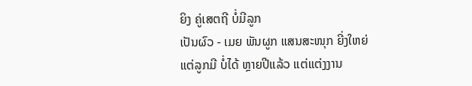ຍິງ ຄູ່ເສຕຖີ ບໍ່ມີລູກ
ເປັນຜົວ - ເມຍ ພັນຜູກ ແສນສະໜຸກ ຍີ່ງໃຫຍ່
ແຕ່ລູກມີ ບໍ່ໄດ້ ຫຼາຍປີແລ້ວ ແຕ່ແຕ່ງງານ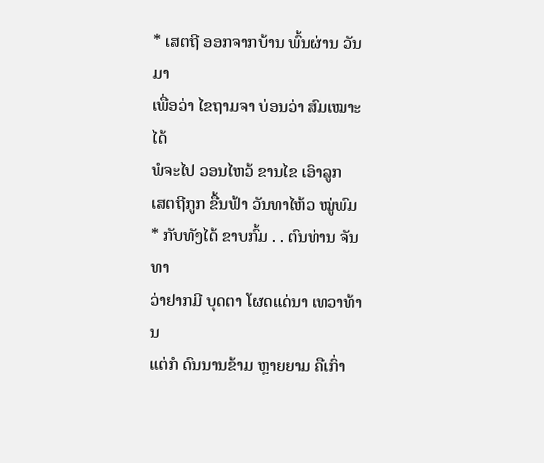* ເສຕຖີ ອອກຈາກບ້ານ ພົ້ນຜ່ານ ວັນມາ
ເພື່ອວ່າ ໄຂຖາມຈາ ບ່ອນວ່າ ສົມເໝາະໄດ້
ພໍຈະໄປ ວອນໄຫວ້ ຂານໄຂ ເອົາລູກ
ເສຕຖີກູກ ຂື້ນຟ້າ ວັນທາໄຫ້ວ ໝູ່ພົມ
* ກັບທັງໄດ້ ຂາບກົ້ມ . . ຕົນທ່ານ ຈັນທາ
ວ່າຢາກມີ ບຸດຕາ ໂຜດແດ່ນາ ເທວາທ້ານ
ແຕ່ກໍ ດົນນານຂ້າມ ຫຼາຍຍາມ ຄືເກົ່າ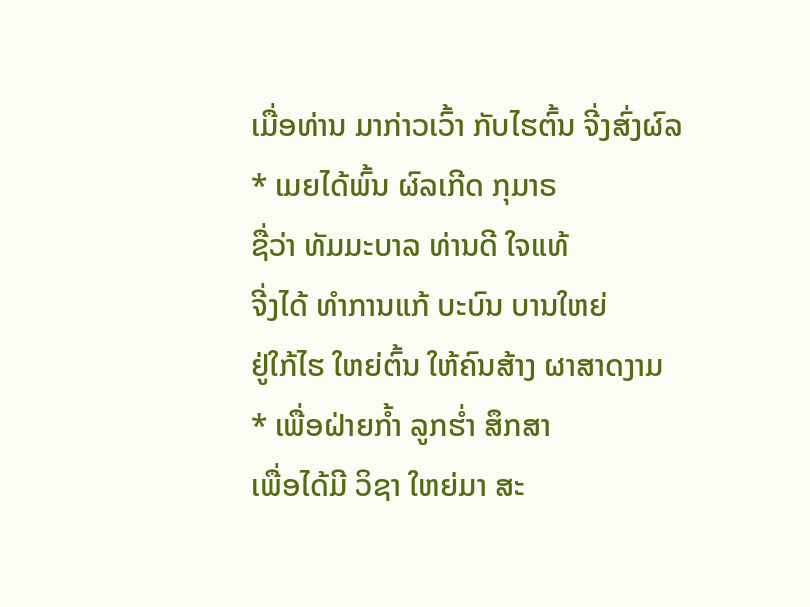ເມື່ອທ່ານ ມາກ່າວເວົ້າ ກັບໄຮຕົ້ນ ຈີ່ງສົ່ງຜົລ
* ເມຍໄດ້ພົ້ນ ຜົລເກີດ ກຸມາຣ
ຊື່ວ່າ ທັມມະບາລ ທ່ານດີ ໃຈແທ້
ຈີ່ງໄດ້ ທຳການແກ້ ບະບົນ ບານໃຫຍ່
ຢູ່ໃກ້ໄຮ ໃຫຍ່ຕົ້ນ ໃຫ້ຄົນສ້າງ ຜາສາດງາມ
* ເພື່ອຝ່າຍກ້ຳ ລູກຮ່ຳ ສຶກສາ
ເພື່ອໄດ້ມີ ວິຊາ ໃຫຍ່ມາ ສະ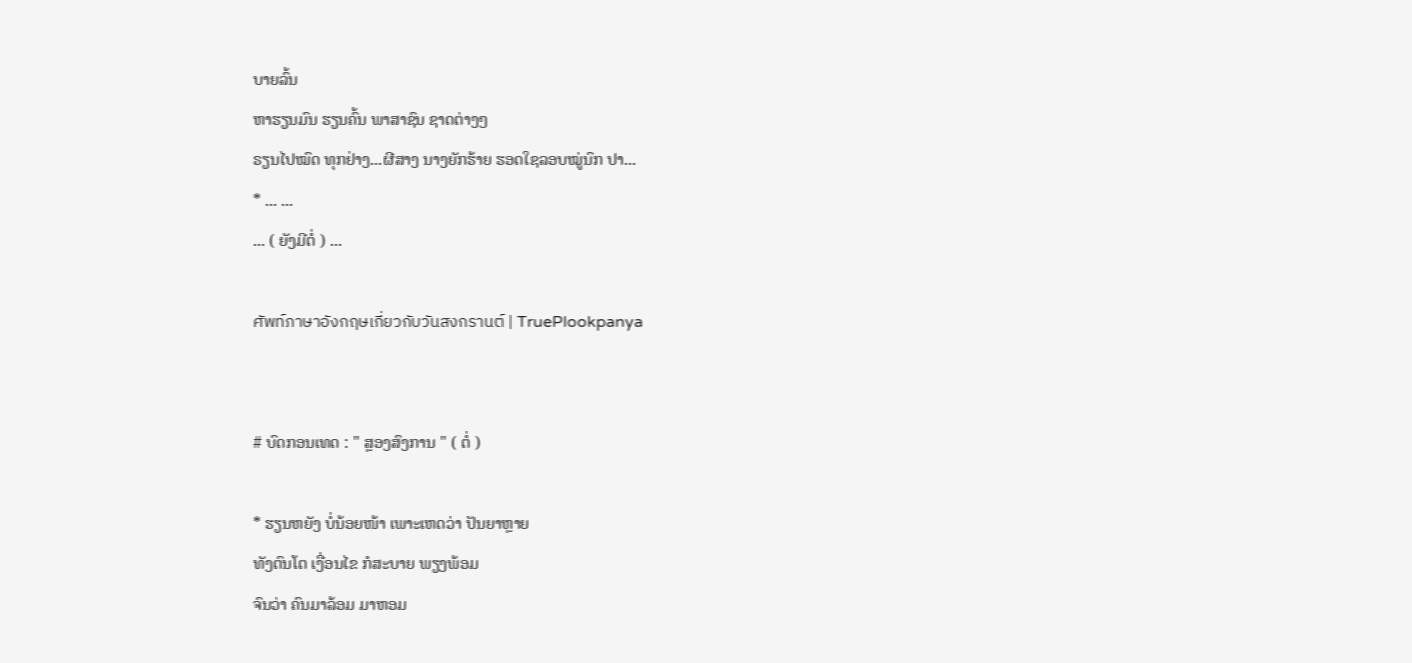ບາຍລົ້ນ
ຫາຮຽນມົນ ຮຽນຄົ້ນ ພາສາຊົນ ຊາດຕ່າງໆ
ຣຽນໄປໝົດ ທຸກຢ່າງ...ຜີສາງ ນາງຍັກຮ້າຍ ຮອດໃຊລອບໝູ່ນົກ ປາ...
* ... ...
... ( ຍັງມີຕໍ່ ) ...

ศัพท์ภาษาอังกฤษเกี่ยวกับวันสงกรานต์ | TruePlookpanya


# ບົດກອນເທດ : " ສຼອງສົງການ " ( ຕໍ່ )

* ຮຽນຫຍັງ ບໍ່ນ້ອຍໜ້າ ເພາະເຫດວ່າ ປັນຍາຫຼາຍ
ທັງຕົນໂຕ ເງື່ອນໄຂ ກໍສະບາຍ ພຽງພ້ອມ
ຈົນວ່າ ຄົນມາລ້ອມ ມາຫອມ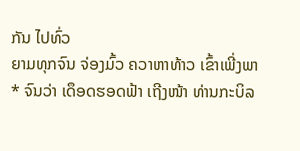ກັນ ໄປທົ່ວ
ຍາມທຸກຈົນ ຈ່ອງມົ້ວ ຄວາຫາທ້າວ ເຂົ້າເພີ່ງພາ
* ຈົນວ່າ ເດຶອດຮອດຟ້າ ເຖີງໜ້າ ທ່ານກະບິລ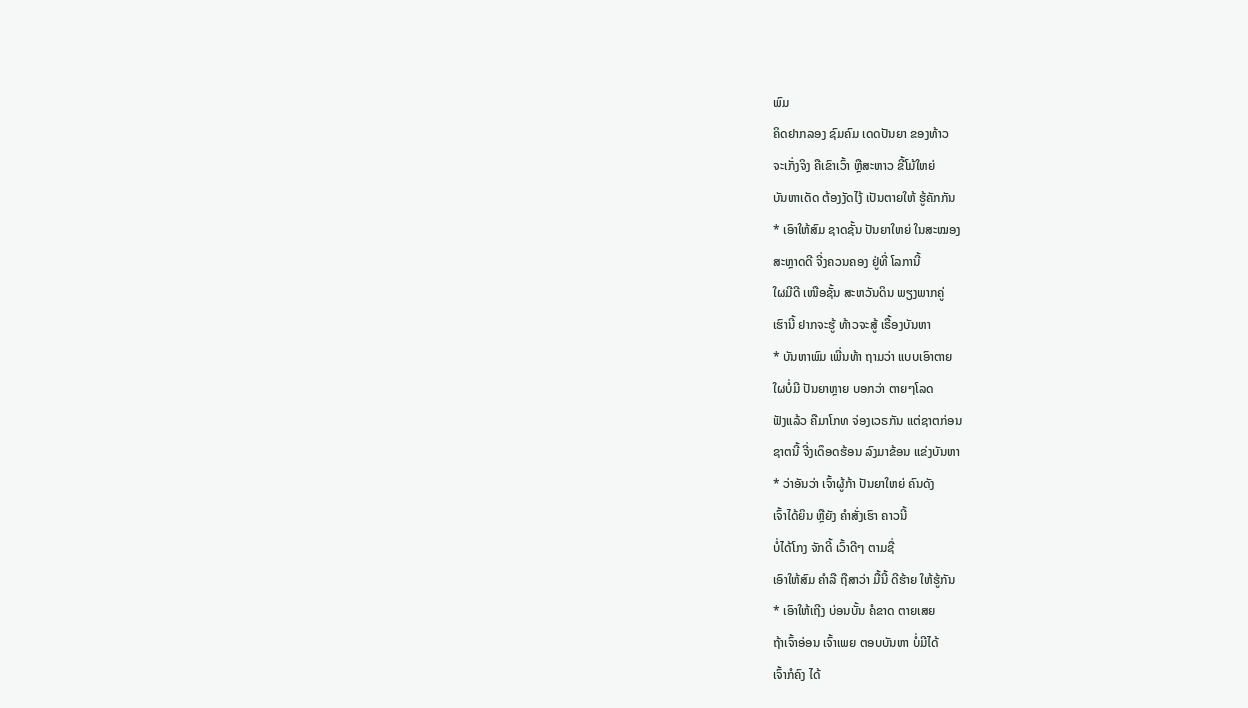ພົມ
ຄິດຢາກລອງ ຊົມຄົມ ເດດປັນຍາ ຂອງທ້າວ
ຈະເກັ່ງຈິງ ຄືເຂົາເວົ້າ ຫຼືສະຫາວ ຂີ້ໂມ້ໃຫຍ່
ບັນຫາເດັດ ຕ້ອງງັດໄງ້ ເປັນຕາຍໃຫ້ ຮູ້ຄັກກັນ
* ເອົາໃຫ້ສົມ ຊາດຊັ້ນ ປັນຍາໃຫຍ່ ໃນສະໝອງ
ສະຫຼາດດີ ຈີ່ງຄວນຄອງ ຢູ່ທີ່ ໂລການີ້
ໃຜມີດີ ເໜືອຊັ້ນ ສະຫວັນດິນ ພຽງພາກຄູ່
ເຮົານີ້ ຢາກຈະຮູ້ ທ້າວຈະສູ້ ເຣື້ອງບັນຫາ
* ບັນຫາພົມ ເພີ່ນທ້າ ຖາມວ່າ ແບບເອົາຕາຍ
ໃຜບໍ່ມີ ປັນຍາຫຼາຍ ບອກວ່າ ຕາຍໆໂລດ
ຟັງແລ້ວ ຄືມາໂກທ ຈ່ອງເວຣກັນ ແຕ່ຊາຕກ່ອນ
ຊາຕນີ້ ຈີ່ງເດຶອດຮ້ອນ ລົງມາຂ້ອນ ແຂ່ງບັນຫາ
* ວ່າອັນວ່າ ເຈົ້າຜູ້ກ້າ ປັນຍາໃຫຍ່ ຄົນດັງ
ເຈົ້າໄດ້ຍິນ ຫຼືຍັງ ຄຳສັ່ງເຮົາ ຄາວນີ້
ບໍ່ໄດ້ໂກງ ຈັກດີ້ ເວົ້າດີໆ ຕາມຊື່
ເອົາໃຫ້ສົມ ຄຳລື ຖືສາວ່າ ມື້ນີ້ ດີຮ້າຍ ໃຫ້ຮູ້ກັນ
* ເອົາໃຫ້ເຖີງ ບ່ອນບັ້ນ ຄໍຂາດ ຕາຍເສຍ
ຖ້າເຈົ້າອ່ອນ ເຈົ້າເພຍ ຕອບບັນຫາ ບໍ່ມີໄດ້
ເຈົ້າກໍຄົງ ໄດ້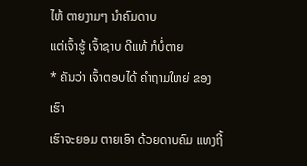ໄຫ້ ຕາຍງາມໆ ນຳຄົມດາບ
ແຕ່ເຈົ້າຮູ້ ເຈົ້າຊາບ ດີແທ້ ກໍບໍ່ຕາຍ
* ຄັນວ່າ ເຈົ້າຕອບໄດ້ ຄຳຖາມໃຫຍ່ ຂອງເຮົາ
ເຮົາຈະຍອມ ຕາຍເອົາ ດ້ວຍດາບຄົມ ແທງຖີ້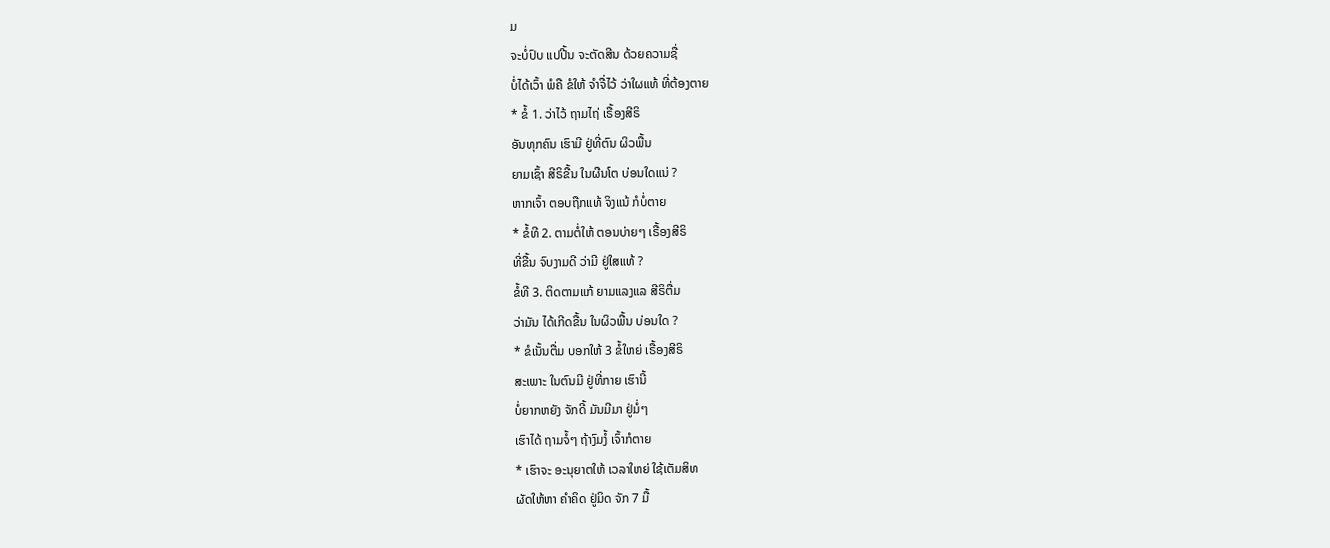ມ
ຈະບໍ່ປົບ ແປປີ້ນ ຈະຕັດສີນ ດ້ວຍຄວາມຊື່
ບໍ່ໄດ້ເວົ້າ ພໍຄື ຂໍໃຫ້ ຈຳຈື່ໄວ້ ວ່າໃຜແທ້ ທີ່ຕ້ອງຕາຍ
* ຂໍ້ 1. ວ່າໄວ້ ຖາມໄຖ່ ເຣື້ອງສີຣິ
ອັນທຸກຄົນ ເຮົາມີ ຢູ່ທີ່ຕົນ ຜິວພື້ນ
ຍາມເຊົ້າ ສີຣິຂື້ນ ໃນຜືນໂຕ ບ່ອນໃດແນ່ ?
ຫາກເຈົ້າ ຕອບຖືກແທ້ ຈິງແນ້ ກໍບໍ່ຕາຍ
* ຂໍ້ທີ 2. ຕາມຕໍ່ໃຫ້ ຕອນບ່າຍໆ ເຣື້ອງສີຣິ
ທີ່ຂື້ນ ຈົບງາມດີ ວ່າມີ ຢູ່ໃສແທ້ ?
ຂໍ້ທີ 3. ຕິດຕາມແກ້ ຍາມແລງແລ ສີຣິຕື່ມ
ວ່າມັນ ໄດ້ເກີດຂື້ນ ໃນຜິວພື້ນ ບ່ອນໃດ ?
* ຂໍເນັ້ນຕື່ມ ບອກໃຫ້ 3 ຂໍ້ໃຫຍ່ ເຣື້ອງສີຣິ
ສະເພາະ ໃນຕົນມີ ຢູ່ທີ່ກາຍ ເຮົານີ້
ບໍ່ຍາກຫຍັງ ຈັກດີ້ ມັນມີມາ ຢູ່ມໍ່ໆ
ເຮົາໄດ້ ຖາມຈໍ້ໆ ຖ້າງົມງໍ້ ເຈົ້າກໍຕາຍ
* ເຮົາຈະ ອະນຸຍາຕໃຫ້ ເວລາໃຫຍ່ ໃຊ້ເຕັມສິທ
ຜັດໃຫ້ຫາ ຄຳຄິດ ຢູ່ມິດ ຈັກ 7 ມື້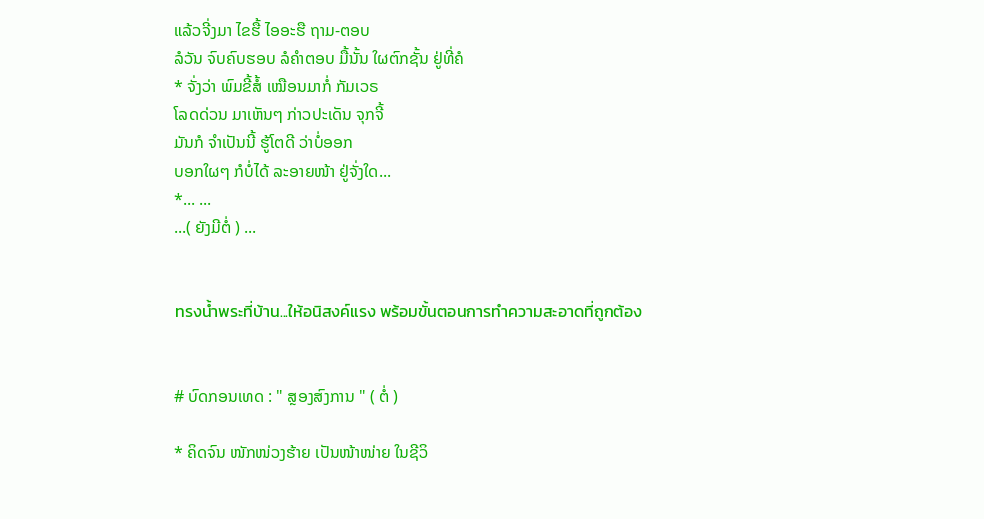ແລ້ວຈີ່ງມາ ໄຂຮື້ ໄອອະຮື ຖາມ-ຕອບ
ລໍວັນ ຈົບຄົບຮອບ ລໍຄຳຕອບ ມື້ນັ້ນ ໃຜຕົກຊັ້ນ ຢູ່ທີ່ຄໍ
* ຈັ່ງວ່າ ພົມຂີ້ສໍ້ ເໝືອນມາກໍ່ ກັມເວຣ
ໂລດດ່ວນ ມາເຫັນໆ ກ່າວປະເດັນ ຈຸກຈີ້
ມັນກໍ ຈຳເປັນນີ້ ຮູ້ໂຕດີ ວ່າບໍ່ອອກ
ບອກໃຜໆ ກໍບໍ່ໄດ້ ລະອາຍໜ້າ ຢູ່ຈັ່ງໃດ...
*... ...
...( ຍັງມີຕໍ່ ) ...


ทรงน้ำพระที่บ้าน...ให้อนิสงค์แรง พร้อมขั้นตอนการทำความสะอาดที่ถูกต้อง


# ບົດກອນເທດ : " ສຼອງສົງການ " ( ຕໍ່ )

* ຄິດຈົນ ໜັກໜ່ວງຮ້າຍ ເປັນໜ້າໜ່າຍ ໃນຊີວິ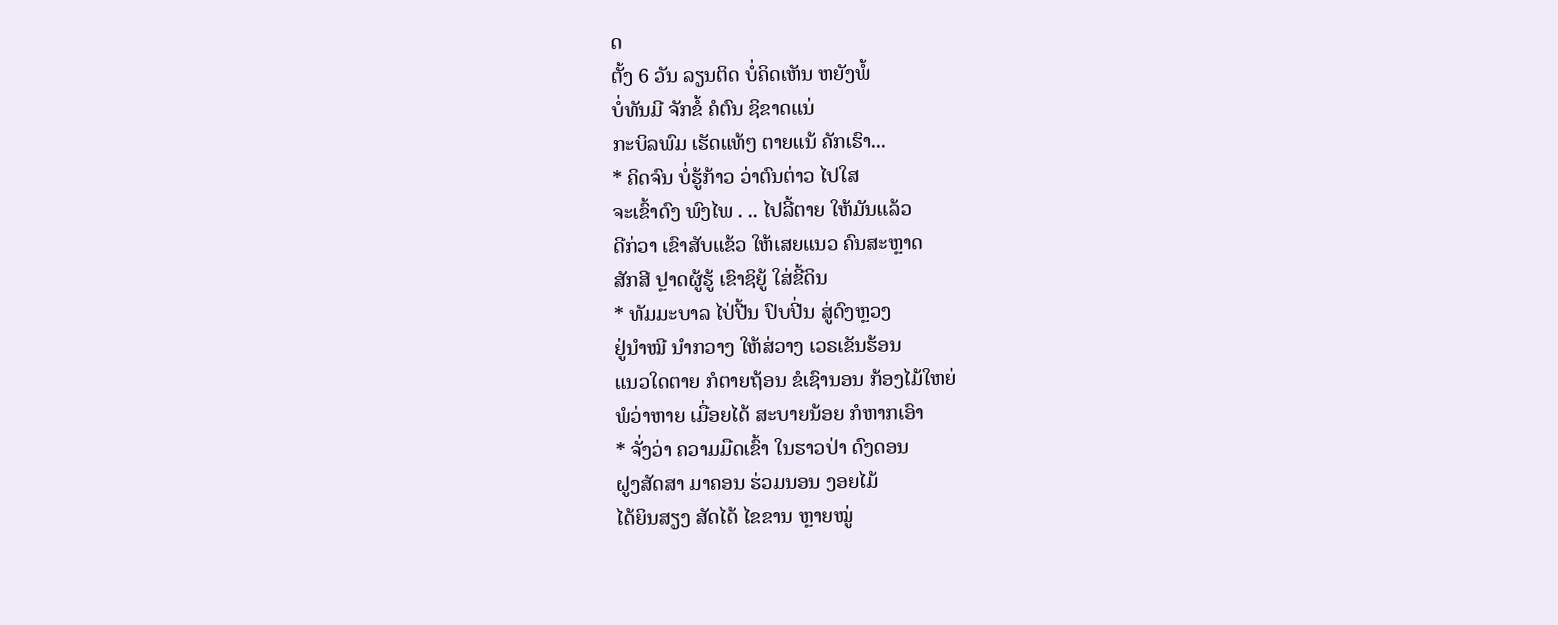ດ
ຕັ້ງ 6 ວັນ ລຽນຕິດ ບໍ່ຄິດເຫັນ ຫຍັງພໍ້
ບໍ່ທັນມີ ຈັກຂໍ້ ຄໍຕົນ ຊິຂາດແນ່
ກະບິລພົມ ເຮັດແທ້ໆ ຕາຍແນ້ ຄັກເຮົາ...
* ຄິດຈົນ ບໍ່ຮູ້ກ້າວ ວ່າຕົນຕ່າວ ໄປໃສ
ຈະເຂົ້າດົງ ພົງໄພ . .. ໄປລີ້ຕາຍ ໃຫ້ມັນແລ້ວ
ດີກ່ວາ ເຂົາສັບແຂ້ວ ໃຫ້ເສຍແນວ ຄົນສະຫຼາດ
ສັກສີ ປຼາດຜູ້ຮູ້ ເຂົາຊິຍູ້ ໃສ່ຂີ້ດິນ
* ທັມມະບາລ ໄປ່ປີ້ນ ປົບປີ່ນ ສູ່ດົງຫຼວງ
ຢູ່ນຳໝີ ນຳກວາງ ໃຫ້ສ່ວາງ ເວຣເຂັນຮ້ອນ
ແນວໃດຕາຍ ກໍຕາຍຖ້ອນ ຂໍເຊົານອນ ກ້ອງໄມ້ໃຫຍ່
ພໍວ່າຫາຍ ເມື່ອຍໄດ້ ສະບາຍນ້ອຍ ກໍຫາກເອົາ
* ຈັ່ງວ່າ ຄວາມມືດເຂົ້າ ໃນຮາວປ່າ ດົງດອນ
ຝູງສັດສາ ມາຄອນ ຮ່ວມນອນ ງອຍໄມ້
ໄດ້ຍິນສຽງ ສັດໄດ້ ໄຂຂານ ຫຼາຍໝູ່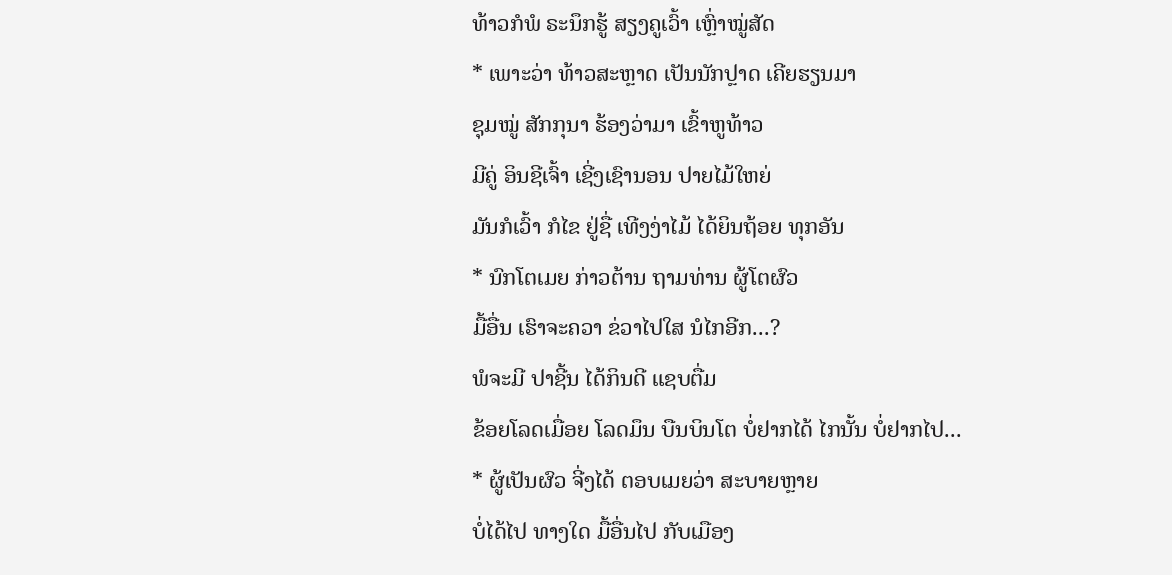ທ້າວກໍພໍ ຣະນຶກຮູ້ ສຽງຄູເວົ້າ ເຫຼົ່າໝູ່ສັດ
* ເພາະວ່າ ທ້າວສະຫຼາດ ເປັນນັກປຼາດ ເຄີຍຮຽນມາ
ຊຸມໝູ່ ສັກກຸນາ ຮ້ອງວ່າມາ ເຂົ້າຫູທ້າວ
ມີຄູ່ ອິນຊີເຈົ້າ ເຊີ່ງເຊົານອນ ປາຍໄມ້ໃຫຍ່
ມັນກໍເວົ້າ ກໍໄຂ ຢູ່ຊື່ ເທີງງ່າໄມ້ ໄດ້ຍິນຖ້ອຍ ທຸກອັນ
* ນົກໂຕເມຍ ກ່າວຕ້ານ ຖາມທ່ານ ຜູ້ໂຕຜົວ
ມື້ອື່ນ ເຮົາຈະຄວາ ຂ່ວາໄປໃສ ນໍໄກອີກ...?
ພໍຈະມີ ປາຊີ້ນ ໄດ້ກິນດີ ແຊບຕື່ມ
ຂ້ອຍໂລດເມື່ອຍ ໂລດມຶນ ບືນບິນໂຕ ບໍ່ຢາກໄດ້ ໄກນັ້ນ ບໍ່ຢາກໄປ...
* ຜູ້ເປັນຜົວ ຈີ່ງໄດ້ ຕອບເມຍວ່າ ສະບາຍຫຼາຍ
ບໍ່ໄດ້ໄປ ທາງໃດ ມື້ອື່ນໄປ ກັບເມືອງ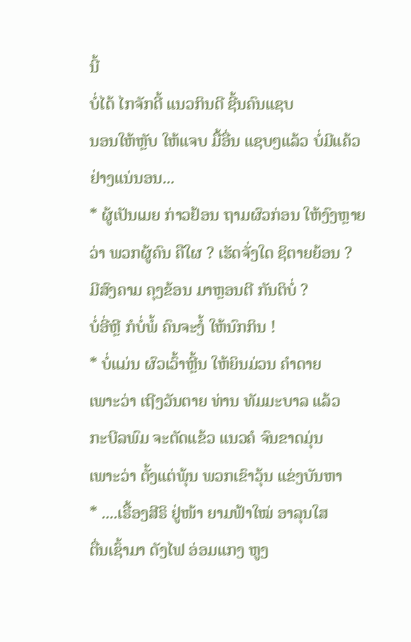ນີ້
ບໍ່ໄດ້ ໄກຈັກດີ້ ແນວກິນດີ ຊີ້ນຄົນແຊບ
ນອນໃຫ້ຫຼັບ ໃຫ້ແຈບ ມື້ອື່ນ ແຊບໆແລ້ວ ບໍ່ມີແຄ້ວ ຢ່າງແນ່ນອນ...
* ຜູ້ເປັນເມຍ ກ່າວຢ້ອນ ຖາມຜົວກ່ອນ ໃຫ້ງົງຫຼາຍ
ວ່າ ພວກຜູ້ຄົນ ຄືໃຜ ? ເຮັດຈັ່ງໃດ ຊິຕາຍຍ້ອນ ?
ມີສົງຄາມ ຄຸງຂ້ອນ ມາຫຼອນຕີ ກັນຕິບໍ່ ?
ບໍ່ອີ່ຫຼີ ກໍບໍ່ພໍ້ ຄົນຈະງໍ້ ໃຫ້ນົກກິນ !
* ບໍ່ແມ່ນ ຜົວເວົ້າຫຼີ້ນ ໃຫ້ຍິນມ່ວນ ຄຳດາຍ
ເພາະວ່າ ເຖີງວັນຕາຍ ທ່ານ ທັມມະບາລ ແລ້ວ
ກະບີລພົມ ຈະຕັດແຂ້ວ ແນວຄໍ ຈົນຂາດມຸ່ນ
ເພາະວ່າ ຕັ້ງແຕ່ພຸ້ນ ພວກເຂົາວຸ້ນ ແຂ່ງບັນຫາ
* ....ເຣື້ອງສີຣິ ຢູ່ໜ້າ ຍາມຟ້າໃໝ່ ອາລຸນໃສ
ຕື່ນເຊົ້າມາ ດັງໄຟ ອ່ອມແກງ ຫູງ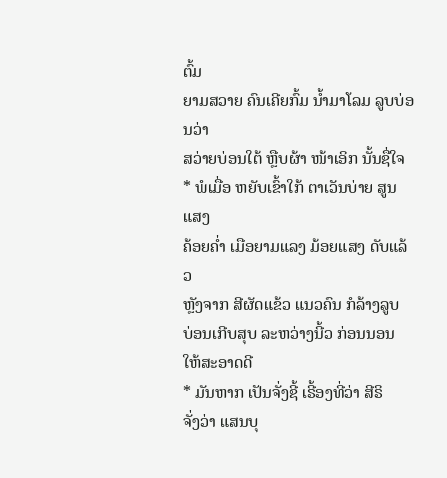ຕົ້ມ
ຍາມສວາຍ ຄົນເຄີຍກົ້ມ ນ້ຳມາໂລມ ລູບບ່ອນວ່າ
ສວ່າຍບ່ອນໃຕ້ ຫຼືບຜ້າ ໜ້າເອິກ ນັ້ນຊື່ໃຈ
* ພໍເມື່ອ ຫຍັບເຂົ້າໃກ້ ຕາເວັນບ່າຍ ສູນແສງ
ຄ້ອຍຄ່ຳ ເມືອຍາມແລງ ມ້ອຍແສງ ດັບແລ້ວ
ຫຼັງຈາກ ສີຜັດແຂ້ວ ແນວຄົນ ກໍລ້າງລູບ
ບ່ອນເກີບສຸບ ລະຫວ່າງນີ້ວ ກ່ອນນອນ ໃຫ້ສະອາດດີ
* ມັນຫາກ ເປັນຈັ່ງຊີ້ ເຣີ້ອງທີ່ວ່າ ສີຣິ
ຈັ່ງວ່າ ແສນບຸ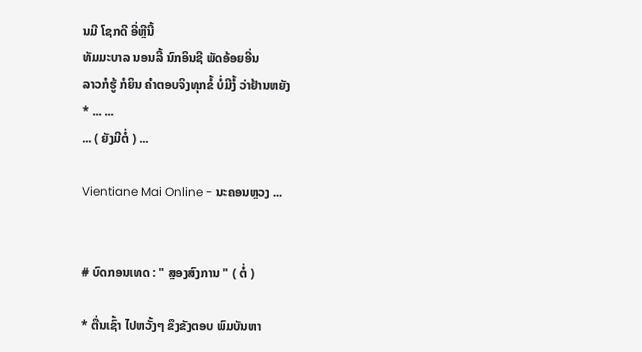ນມີ ໂຊກດີ ອີ່ຫຼີນີ້
ທັມມະບາລ ນອນລີ້ ນົກອິນຊີ ພັດອ້ອຍອີ່ນ
ລາວກໍຮູ້ ກໍຍິນ ຄຳຕອບຈິງທຸກຂໍ້ ບໍ່ມີງໍ້ ວ່າຢ້ານຫຍັງ
* ... ...
... ( ຍັງມີຕໍ່ ) ...

Vientiane Mai Online - ນະຄອນຫຼວງ ...


# ບົດກອນເທດ : " ສຼອງສົງການ " ( ຕໍ່ )

* ຕື່ນເຊົ້າ ໄປຫວັ້ງໆ ຂຶງຂັງຕອບ ພົມບັນຫາ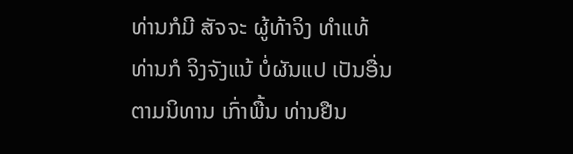ທ່ານກໍມີ ສັຈຈະ ຜູ້ທ້າຈິງ ທຳແທ້
ທ່ານກໍ ຈິງຈັງແນ້ ບໍ່ຜັນແປ ເປັນອື່ນ
ຕາມນິທານ ເກົ່າພື້ນ ທ່ານຢືນ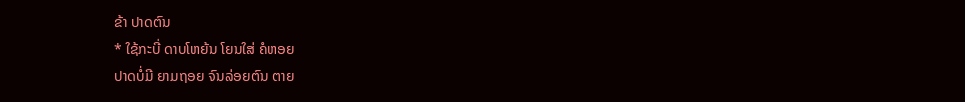ຂ້າ ປາດຕົນ
* ໃຊ້ກະບີ່ ດາບໂຫຍ້ນ ໂຍນໃສ່ ຄໍຫອຍ
ປາດບໍ່ມີ ຍາມຖອຍ ຈົນລ່ອຍຕົນ ຕາຍ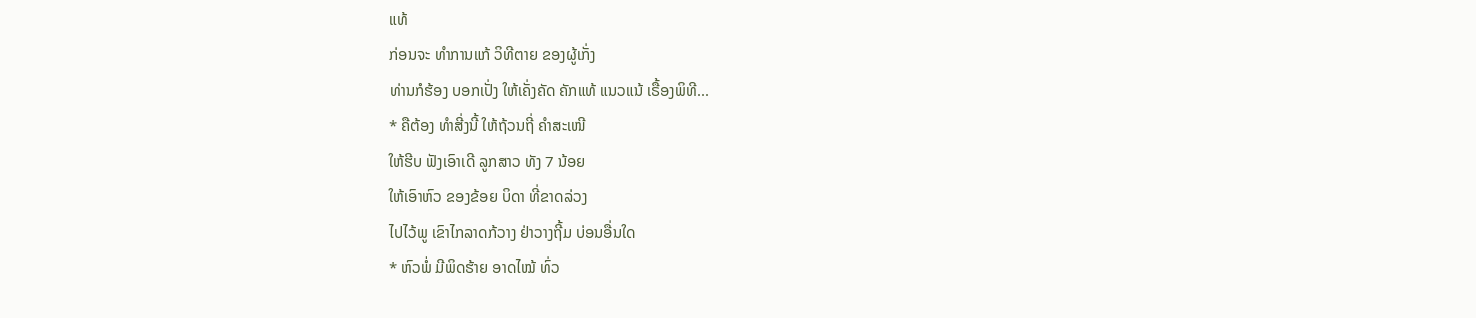ແທ້
ກ່ອນຈະ ທຳການແກ້ ວິທີຕາຍ ຂອງຜູ້ເກັ່ງ
ທ່ານກໍຮ້ອງ ບອກເປັ່ງ ໃຫ້ເຄັ່ງຄັດ ຄັກແທ້ ແນວແນ້ ເຣື້ອງພິທີ...
* ຄືຕ້ອງ ທຳສີ່ງນີ້ ໃຫ້ຖ້ວນຖີ່ ຄຳສະເໜີ
ໃຫ້ຮີບ ຟັງເອົາເດີ ລູກສາວ ທັງ 7 ນ້ອຍ
ໃຫ້ເອົາຫົວ ຂອງຂ້ອຍ ບິດາ ທີ່ຂາດລ່ວງ
ໄປໄວ້ພູ ເຂົາໄກລາດກ້ວາງ ຢ່າວາງຖີ້ມ ບ່ອນອື່ນໃດ
* ຫົວພໍ່ ມີພິດຮ້າຍ ອາດໄໝ້ ທົ່ວ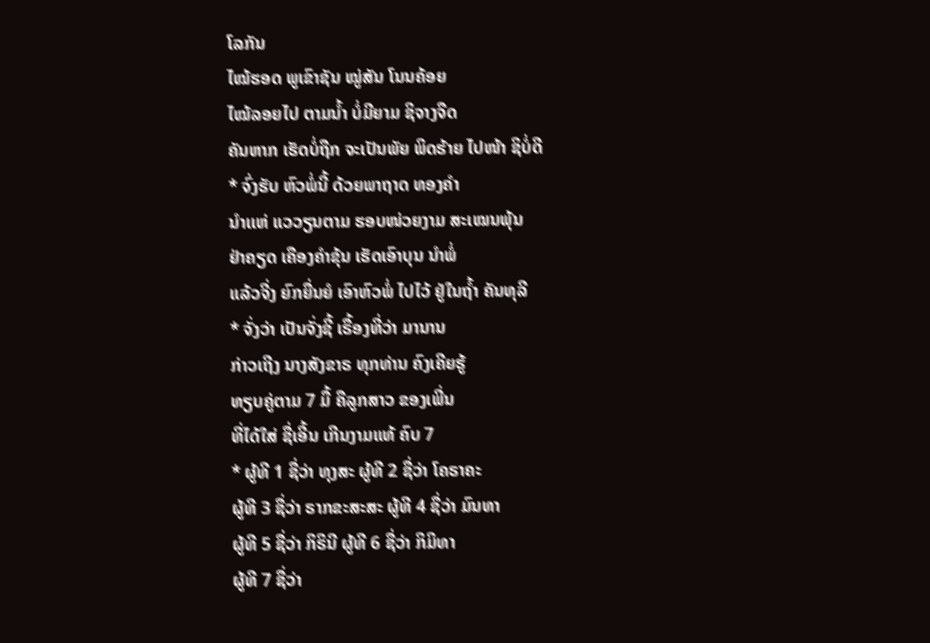ໂລກັນ
ໄໝ້ຮອດ ພູເຂົາຊັນ ໝູ່ສັນ ໂນນຄ້ອຍ
ໄໝ້ລອຍໄປ ຕາມນ້ຳ ບໍ່ມີຍາມ ຊິຈາງຈືດ
ຄັນຫາກ ເຮັດບໍ່ຖືກ ຈະເປັນພັຍ ພິດຮ້າຍ ໄປໜ້າ ຊິບໍ່ດີ
* ຈົ່ງຮັບ ຫົວພໍ່ນີ້ ດ້ວຍພາຖາດ ທອງຄຳ
ນຳເເຫ່ ແວວຽນຕາມ ຮອບໜ່ວຍງາມ ສະເໝນພຸ້ນ
ຢ່າຄຽດ ເຄືອງຄຳຂຸ້ນ ເຮັດເອົາບຸນ ນຳພໍ່
ແລ້ວຈີ່ງ ຍົກຍື່ນຍໍ ເອົາຫົວພໍ່ ໄປໄວ້ ຢູ່ໃນຖ້ຳ ຄັນທຸລີ
* ຈັ່ງວ່າ ເປັນຈັ່ງຊີ້ ເຣື້ອງທີ່ວ່າ ມານານ
ກ່າວເຖີງ ນາງສັງຂາຣ ທຸກທ່ານ ຄົງເຄີຍຮູ້
ທຽບຄູ່ຕາມ 7 ມື້ ຄືລູກສາວ ຂອງເພີ່ນ
ທີ່ໄດ້ໃສ່ ຊື່ເອີ້ນ ເກີນງາມແທ້ ຄົບ 7
* ຜູ້ທີ 1 ຊື່ວ່າ ທຸງສະ ຜູ້ທີ 2 ຊື່ວ່າ ໂຄຣາຄະ
ຜູ້ທີ 3 ຊື່ວ່າ ຣາກຂະສະສະ ຜູ້ທີ 4 ຊື່ວ່າ ມົນທາ
ຜູ້ທີ 5 ຊື່ວ່າ ກິຣິນີ ຜູ້ທີ 6 ຊື່ວ່າ ກິມິທາ
ຜູ້ທີ 7 ຊື່ວ່າ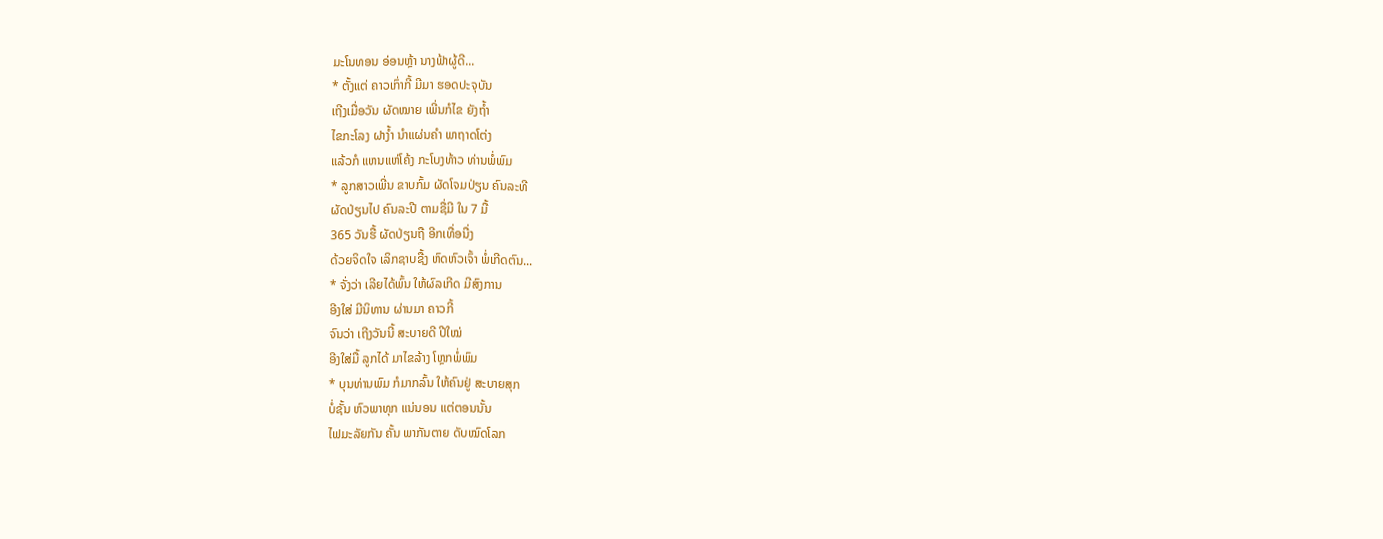ມະໂນທອນ ອ່ອນຫຼ້າ ນາງຟ້າຜູ້ດີ...
* ຕັ້ງແຕ່ ຄາວເກົ່າກີ້ ມີມາ ຮອດປະຈຸບັນ
ເຖີງເມື່ອວັນ ຜັດໝາຍ ເພີ່ນກໍໄຂ ຍັງຖ້ຳ
ໄຂກະໂລງ ຝາງ້ຳ ນຳແຜ່ນຄຳ ພາຖາດໂຕ່ງ
ແລ້ວກໍ ແຫນແຫ່ໂຄ້ງ ກະໂບງທ້າວ ທ່ານພໍ່ພົມ
* ລູກສາວເພີ່ນ ຂາບກົ້ມ ຜັດໂຈມປ່ຽນ ຄົນລະທີ
ຜັດປ່ຽນໄປ ຄົນລະປີ ຕາມຊື່ມີ ໃນ 7 ມື້
365 ວັນຮື້ ຜັດປ່ຽນຖື ອີກເທື່ອນື່ງ
ດ້ວຍຈິດໃຈ ເລິກຊາບຊື້ງ ຫົດຫົວເຈົ້າ ພໍ່ເກີດຕົນ...
* ຈັ່ງວ່າ ເລີຍໄດ້ພົ້ນ ໃຫ້ຜົລເກີດ ມີສົງການ
ອີງໃສ່ ມີນິທານ ຜ່ານມາ ຄາວກີ້
ຈົນວ່າ ເຖີງວັນນີ້ ສະບາຍດີ ປີໃໝ່
ອີງໃສ່ມື້ ລູກໄດ້ ມາໄຂລ້າງ ໂຫຼກພໍ່ພົມ
* ບຸນທ່ານພົມ ກໍມາກລົ້ນ ໃຫ້ຄົນຢູ່ ສະບາຍສຸກ
ບໍ່ຊັ້ນ ຫົວພາທຸກ ແນ່ນອນ ແຕ່ຕອນນັ້ນ
ໄຟມະລັຍກັນ ຄັ້ນ ພາກັນຕາຍ ດັບໝົດໂລກ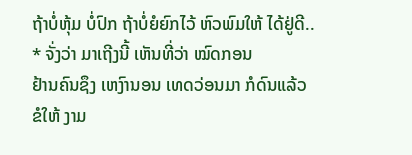ຖ້າບໍ່ຫຸ້ມ ບໍ່ປົກ ຖ້າບໍ່ຍໍຍົກໄວ້ ຫົວພົມໃຫ້ ໄດ້ຢູ່ດີ..
* ຈັ່ງວ່າ ມາເຖີງນີ້ ເຫັນທີ່ວ່າ ໝົດກອນ
ຢ້ານຄົນຊຶງ ເຫງົານອນ ເທດວ່ອນມາ ກໍດົນແລ້ວ
ຂໍໃຫ້ ງາມ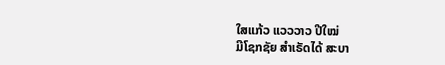ໃສແກ້ວ ແວວວາວ ປີໃໝ່
ມີໂຊກຊັຍ ສຳເຣັດໄດ້ ສະບາ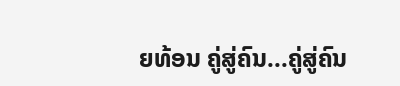ຍທ້ອນ ຄູ່ສູ່ຄົນ...ຄູ່ສູ່ຄົນ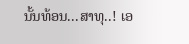ນັ້ນທ້ອນ...ສາທຸ..! ເອ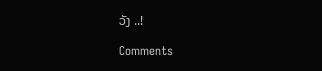ວັງ ..!

Comments